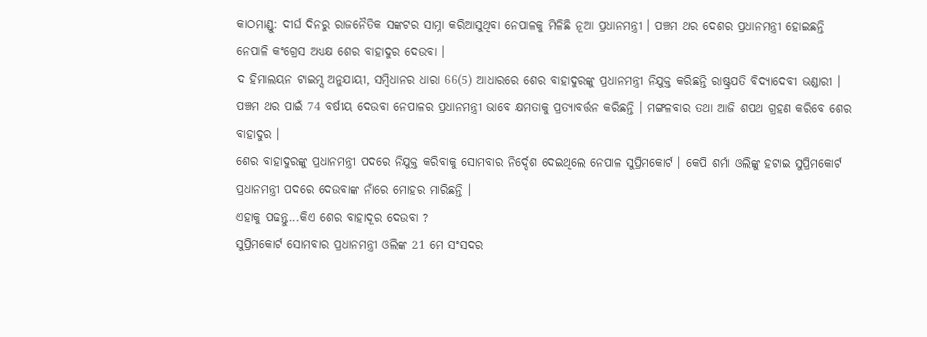କାଠମାଣ୍ଡୁ: ଦୀର୍ଘ ଦିନରୁ ରାଜନୈତିକ ସଙ୍କଟର ସାମ୍ନା କରିଆସୁଥିବା ନେପାଳକୁ ମିଳିଛି ନୂଆ ପ୍ରଧାନମନ୍ତ୍ରୀ । ପଞ୍ଚମ ଥର ଦେଶର ପ୍ରଧାନମନ୍ତ୍ରୀ ହୋଇଛନ୍ତି ନେପାଳି କଂଗ୍ରେସ ଅଧ୍ୟକ୍ଷ ଶେର ବାହାଦୁର ଦେଉବା ।
ଦ ହିମାଲୟନ ଟାଇମ୍ସ ଅନୁଯାୟୀ, ସମ୍ବିଧାନର ଧାରା 66(5) ଆଧାରରେ ଶେର ବାହାଦୁରଙ୍କୁ ପ୍ରଧାନମନ୍ତ୍ରୀ ନିଯୁକ୍ତ କରିଛନ୍ତି ରାଷ୍ଟ୍ରପତି ବିଦ୍ୟାଦେବୀ ଭଣ୍ଡାରୀ । ପଞ୍ଚମ ଥର ପାଇଁ 74 ବର୍ଷୀୟ ଦେଉବା ନେପାଳର ପ୍ରଧାନମନ୍ତ୍ରୀ ଭାବେ କ୍ଷମତାକୁ ପ୍ରତ୍ୟାବର୍ତ୍ତନ କରିଛନ୍ତି । ମଙ୍ଗଳବାର ତଥା ଆଜି ଶପଥ ଗ୍ରହଣ କରିବେ ଶେର ବାହାଦୁର ।
ଶେର ବାହାଦୁରଙ୍କୁ ପ୍ରଧାନମନ୍ତ୍ରୀ ପଦରେ ନିଯୁକ୍ତ କରିବାକୁ ସୋମବାର ନିର୍ଦ୍ଦେଶ ଦେଇଥିଲେ ନେପାଳ ସୁପ୍ରିମକୋର୍ଟ । କେପି ଶର୍ମା ଓଲିଙ୍କୁ ହଟାଇ ସୁପ୍ରିମକୋର୍ଟ ପ୍ରଧାନମନ୍ତ୍ରୀ ପଦରେ ଦେଉବାଙ୍କ ନାଁରେ ମୋହର ମାରିଛନ୍ତି ।
ଏହାକୁ ପଢନ୍ତୁ...କିଏ ଶେର ବାହାଦୂର ଦେଉବା ?
ସୁପ୍ରିମକୋର୍ଟ ସୋମବାର ପ୍ରଧାନମନ୍ତ୍ରୀ ଓଲିଙ୍କ 21 ମେ ସଂସଦର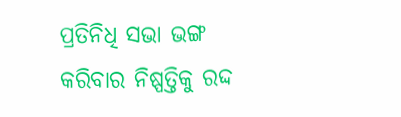ପ୍ରତିନିଧି ସଭା ଭଙ୍ଗ କରିବାର ନିଷ୍ପତ୍ତିକୁ ରଦ୍ଦ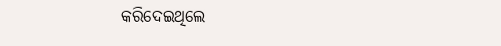କରିଦେଇଥିଲେ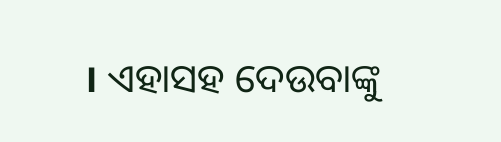। ଏହାସହ ଦେଉବାଙ୍କୁ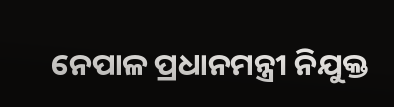ନେପାଳ ପ୍ରଧାନମନ୍ତ୍ରୀ ନିଯୁକ୍ତ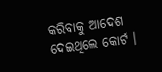କରିବାକୁ ଆଦେଶ ଦେଇଥିଲେ କୋର୍ଟ ।